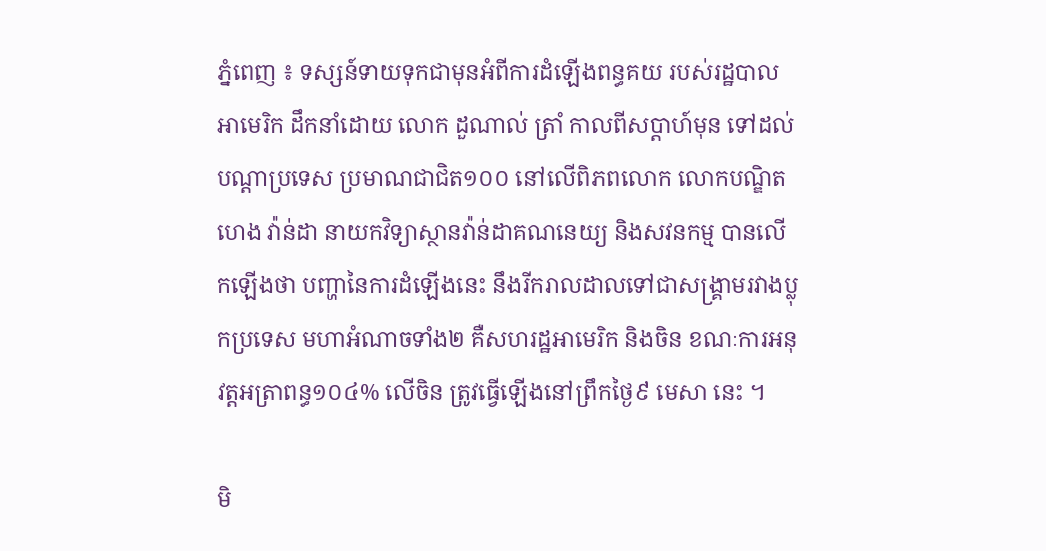ភ្នំពេញ ៖ ទស្សន៍ទាយទុកជាមុនអំពីការដំឡើងពន្ធគយ របស់រដ្ឋបាលអាមេរិក ដឹកនាំដោយ លោក ដួណាល់ ត្រាំ កាលពីសប្តាហ៍មុន ទៅដល់បណ្តាប្រទេស ប្រមាណជាជិត១០០ នៅលើពិភពលោក លោកបណ្ឌិត ហេង វ៉ាន់ដា នាយកវិទ្យាស្ថានវ៉ាន់ដាគណនេយ្យ និងសវនកម្ម បានលើកឡើងថា បញ្ហានៃការដំឡើងនេះ នឹងរីករាលដាលទៅជាសង្គ្រាមរវាងប្លុកប្រទេស មហាអំណាចទាំង២ គឺសហរដ្ឋអាមេរិក និងចិន ខណៈការអនុវត្តអត្រាពន្ធ១០៤% លើចិន ត្រូវធ្វើឡើងនៅព្រឹកថ្ងៃ៩ មេសា នេះ ។

មិ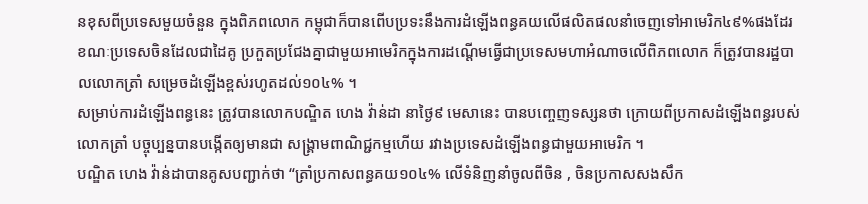នខុសពីប្រទេសមួយចំនួន ក្នុងពិភពលោក កម្ពុជាក៏បានពើបប្រទះនឹងការដំឡើងពន្ធគយលើផលិតផលនាំចេញទៅអាមេរិក៤៩%ផងដែរ ខណៈប្រទេសចិនដែលជាដៃគូ ប្រកួតប្រជែងគ្នាជាមួយអាមេរិកក្នុងការដណ្តើមធ្វើជាប្រទេសមហាអំណាចលើពិភពលោក ក៏ត្រូវបានរដ្ឋបាលលោកត្រាំ សម្រេចដំឡើងខ្ពស់រហូតដល់១០៤% ។
សម្រាប់ការដំឡើងពន្ធនេះ ត្រូវបានលោកបណ្ឌិត ហេង វ៉ាន់ដា នាថ្ងៃ៩ មេសានេះ បានបញ្ចេញទស្សនថា ក្រោយពីប្រកាសដំឡើងពន្ធរបស់លោកត្រាំ បច្ចុប្បន្នបានបង្កើតឲ្យមានជា សង្គ្រាមពាណិជ្ជកម្មហើយ រវាងប្រទេសដំឡើងពន្ធជាមួយអាមេរិក ។
បណ្ឌិត ហេង វ៉ាន់ដាបានគូសបញ្ជាក់ថា “ត្រាំប្រកាសពន្ធគយ១០៤% លើទំនិញនាំចូលពីចិន , ចិនប្រកាសសងសឹក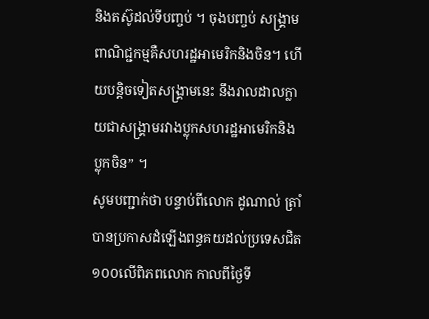និងតស៊ូដល់ទីបញ្ចប់ ។ ចុងបញ្ចប់ សង្គ្រាមពាណិជ្ជកម្មគឺសហរដ្ឋអាមេរិកនិងចិន។ ហើយបន្តិចទៀតសង្គ្រាមនេះ នឹងរាលដាលក្លាយជាសង្គ្រាមរវាងប្លុកសហរដ្ឋអាមេរិកនិង ប្លុកចិន” ។
សូមបញ្ជាក់ថា បន្ទាប់ពីលោក ដូណាល់ ត្រាំបានប្រកាសដំឡើងពន្ធគយដល់ប្រទេសជិត ១០០លើពិភពលោក កាលពីថ្ងៃទី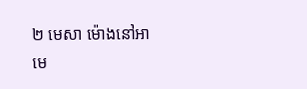២ មេសា ម៉ោងនៅអាមេ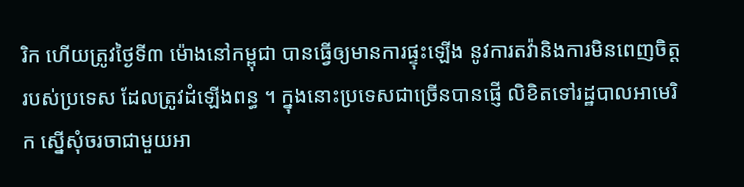រិក ហើយត្រូវថ្ងៃទី៣ ម៉ោងនៅកម្ពុជា បានធ្វើឲ្យមានការផ្ទុះឡើង នូវការតវ៉ានិងការមិនពេញចិត្ត របស់ប្រទេស ដែលត្រូវដំឡើងពន្ធ ។ ក្នុងនោះប្រទេសជាច្រើនបានផ្ញើ លិខិតទៅរដ្ឋបាលអាមេរិក ស្នើសុំចរចាជាមួយអា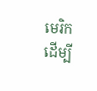មេរិក ដើម្បី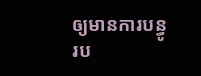ឲ្យមានការបន្ធូរប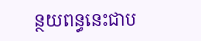ន្ថយពន្ធនេះជាប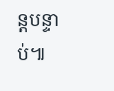ន្តបន្ទាប់៕